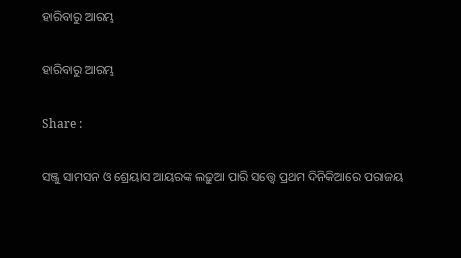ହାରିବାରୁ ଆରମ୍ଭ

ହାରିବାରୁ ଆରମ୍ଭ

Share :

ସଞ୍ଜୁ ସାମସନ ଓ ଶ୍ରେୟାସ ଆୟରଙ୍କ ଲଢ଼ୁଆ ପାରି ସତ୍ତ୍ବେ ପ୍ରଥମ ଦିନିକିଆରେ ପରାଜୟ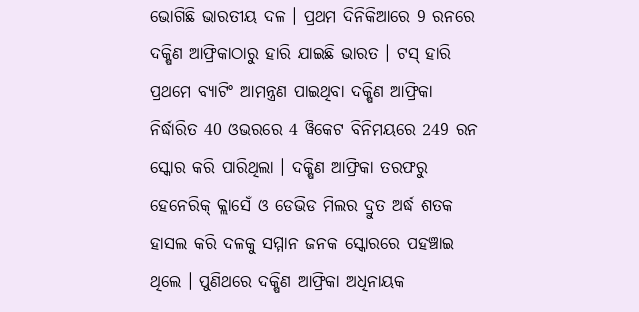ଭୋଗିଛି ଭାରତୀୟ ଦଳ । ପ୍ରଥମ ଦିନିକିଆରେ 9 ରନରେ ଦକ୍ଷିଣ ଆଫ୍ରିକାଠାରୁ ହାରି ଯାଇଛି ଭାରତ । ଟସ୍ ହାରି ପ୍ରଥମେ ବ୍ୟାଟିଂ ଆମନ୍ତ୍ରଣ ପାଇଥିବା ଦକ୍ଷିଣ ଆଫ୍ରିକା ନିର୍ଦ୍ଧାରିତ 40 ଓଭରରେ 4 ୱିକେଟ ବିନିମୟରେ 249 ରନ ସ୍କୋର କରି ପାରିଥିଲା । ଦକ୍ଷିଣ ଆଫ୍ରିକା ତରଫରୁ ହେନେରିକ୍ କ୍ଲାସେଁ ଓ ଡେଭିଡ ମିଲର ଦ୍ରୁତ ଅର୍ଦ୍ଧ ଶତକ ହାସଲ କରି ଦଳକୁ ସମ୍ମାନ ଜନକ ସ୍କୋରରେ ପହଞ୍ଚାଇ ଥିଲେ । ପୁଣିଥରେ ଦକ୍ଷିଣ ଆଫ୍ରିକା ଅଧିନାୟକ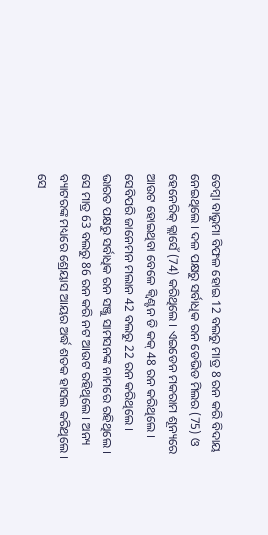ତେମ୍ବା ବାଭୁମା ବିଫଳ ହୋଇ 12 ବଲରୁ ମାତ୍ର 8 ରନ କରି ବିଦାୟ ନେଇଥିଲେ । ଦଳ ପକ୍ଷରୁ ସର୍ବାଧିକ ରନ ଡେଭିଡ ମିଲର (75) ଓ ହେନେରିକ୍ କ୍ଲାସେଁ (74) କରିଥିଲେ । ଏଇଡେନ ମକରାମ ଶୂନ୍ୟରେ ଆଉଟ ହୋଇଥିବା ବେଳେ କ୍ବିଣ୍ଟନ ଡି କକ୍ 48 ରନ କରିଥିଲେ । ସେବିପରି ଜାନେମନ ମଲାନ 42 ବଲରୁ 22 ରନ କରିଥିଲେ । ଭାରତ ପକ୍ଷରୁ ସର୍ବାଧିକ ରନ ସଞ୍ଜୁ ସାମସନଙ୍କ ନାମରେ ରହିଥିଲେ । ସେ ମାତ୍ର 63 ବଲରୁ 86 ରନ କରି ନଟ ଆଉଟ ରହିଥିଲେ । ଅନ୍ୟ ବ୍ୟାଟରଙ୍କ ମଧ୍ୟରେ ଶ୍ରେୟାସ ଆୟର ଅର୍ଦ୍ଧ ଶତକ ହାସଲ କରିଥିଲେ । ସେ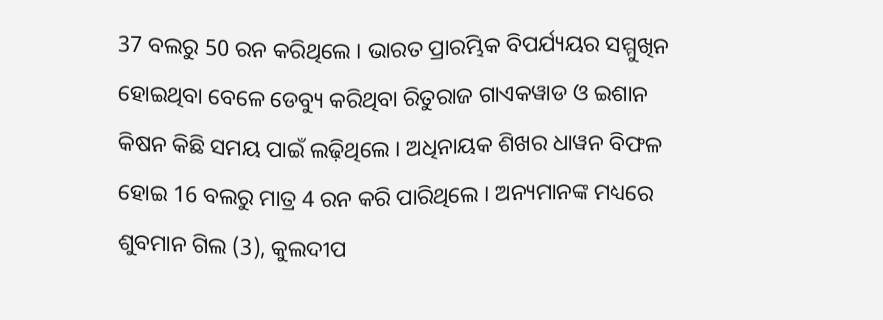37 ବଲରୁ 50 ରନ କରିଥିଲେ । ଭାରତ ପ୍ରାରମ୍ଭିକ ବିପର୍ଯ୍ୟୟର ସମ୍ମୁଖିନ ହୋଇଥିବା ବେଳେ ଡେବ୍ୟୁ କରିଥିବା ରିତୁରାଜ ଗାଏକୱାଡ ଓ ଇଶାନ କିଷନ କିଛି ସମୟ ପାଇଁ ଲଢ଼ିଥିଲେ । ଅଧିନାୟକ ଶିଖର ଧାୱନ ବିଫଳ ହୋଇ 16 ବଲରୁ ମାତ୍ର 4 ରନ କରି ପାରିଥିଲେ । ଅନ୍ୟମାନଙ୍କ ମଧ୍ୟରେ ଶୁବମାନ ଗିଲ (3), କୁଲଦୀପ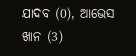ଯାଦବ (0), ଆଭେସ ଖାନ (3)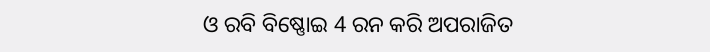ଓ ରବି ବିଷ୍ଣୋଇ 4 ରନ କରି ଅପରାଜିତ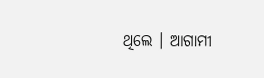ଥିଲେ । ଆଗାମୀ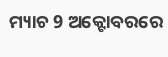ମ୍ୟାଚ 9 ଅକ୍ଟୋବରରେ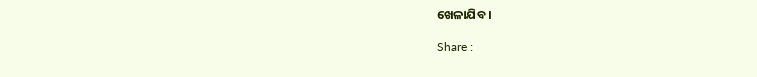ଖେଳାଯିବ ।

Share :